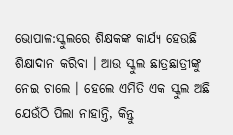ଭୋପାଳ:ସ୍କୁଲରେ ଶିକ୍ଷକଙ୍କ କାର୍ଯ୍ୟ ହେଉଛି ଶିକ୍ଷାଦାନ କରିବା । ଆଉ ସ୍କୁଲ ଛାତ୍ରଛାତ୍ରୀଙ୍କୁ ନେଇ ଚାଲେ । ହେଲେ ଏମିତି ଏକ ସ୍କୁଲ ଅଛି ଯେଉଁଠି ପିଲା ନାହାନ୍ତି, କିନ୍ତୁ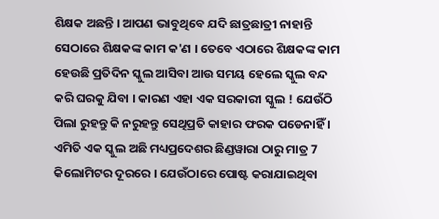ଶିକ୍ଷକ ଅଛନ୍ତି । ଆପଣ ଭାବୁଥିବେ ଯଦି ଛାତ୍ରଛାତ୍ରୀ ନାହାନ୍ତି ସେଠାରେ ଶିକ୍ଷକଙ୍କ କାମ କ'ଣ । ତେବେ ଏଠାରେ ଶିକ୍ଷକଙ୍କ କାମ ହେଉଛି ପ୍ରତିଦିନ ସ୍କୁଲ ଆସିବା ଆଉ ସମୟ ହେଲେ ସ୍କୁଲ ବନ୍ଦ କରି ଘରକୁ ଯିବା । କାରଣ ଏହା ଏକ ସରକାରୀ ସ୍କୁଲ ! ଯେଉଁଠି ପିଲା ରୁହନ୍ତୁ କି ନରୁହନ୍ତୁ ସେଥିପ୍ରତି କାହାର ଫରକ ପଡେନାହିଁ । ଏମିତି ଏକ ସ୍କୁଲ ଅଛି ମଧ୍ୟପ୍ରଦେଶର ଛିଣ୍ଡୱାରା ଠାରୁ ମାତ୍ର 7 କିଲୋମିଟର ଦୂରରେ । ଯେଉଁଠାରେ ପୋଷ୍ଟ କରାଯାଇଥିବା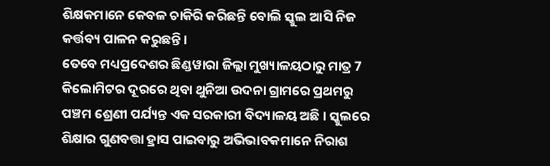ଶିକ୍ଷକମାନେ କେବଳ ଚାକିରି କରିଛନ୍ତି ବୋଲି ସ୍କୁଲ ଆସି ନିଜ କର୍ତ୍ତବ୍ୟ ପାଳନ କରୁଛନ୍ତି ।
ତେବେ ମଧ୍ୟପ୍ରଦେଶର ଛିଣ୍ଡୱାରା ଜିଲ୍ଲା ମୁଖ୍ୟାଳୟଠାରୁ ମାତ୍ର 7 କିଲୋମିଟର ଦୂରରେ ଥିବା ଥୁନିଆ ଉଦନା ଗ୍ରାମରେ ପ୍ରଥମରୁ ପଞ୍ଚମ ଶ୍ରେଣୀ ପର୍ଯ୍ୟନ୍ତ ଏକ ସରକାରୀ ବିଦ୍ୟାଳୟ ଅଛି । ସ୍କୁଲରେ ଶିକ୍ଷାର ଗୁଣବତ୍ତା ହ୍ରାସ ପାଇବାରୁ ଅଭିଭାବକମାନେ ନିରାଶ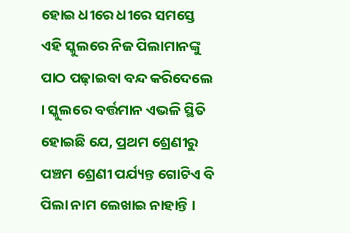ହୋଇ ଧୀରେ ଧୀରେ ସମସ୍ତେ ଏହି ସ୍କୁଲରେ ନିଜ ପିଲାମାନଙ୍କୁ ପାଠ ପଢ଼ାଇବା ବନ୍ଦ କରିଦେଲେ । ସ୍କୁଲରେ ବର୍ତ୍ତମାନ ଏଭଳି ସ୍ଥିତି ହୋଇଛି ଯେ, ପ୍ରଥମ ଶ୍ରେଣୀରୁ ପଞ୍ଚମ ଶ୍ରେଣୀ ପର୍ଯ୍ୟନ୍ତ ଗୋଟିଏ ବି ପିଲା ନାମ ଲେଖାଇ ନାହାନ୍ତି ।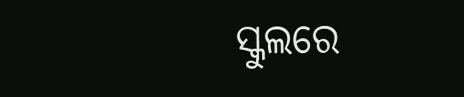ସ୍କୁଲରେ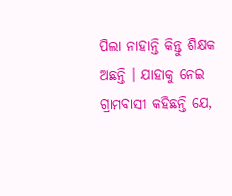ପିଲା ନାହାନ୍ତି କିନ୍ତୁ ଶିକ୍ଷକ ଅଛନ୍ତି । ଯାହାକୁ ନେଇ ଗ୍ରାମବାସୀ କହିଛନ୍ତି ଯେ,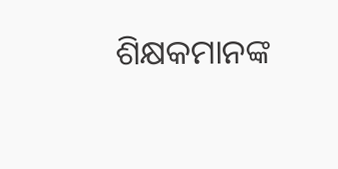ଶିକ୍ଷକମାନଙ୍କ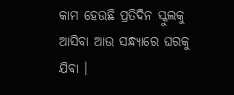କାମ ହେଉଛି ପ୍ରତିଦିନ ସ୍କୁଲକୁ ଆସିବା ଆଉ ସନ୍ଧ୍ୟାରେ ଘରକୁ ଯିବା ।